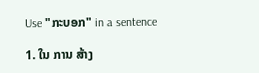Use "ກະບອກ" in a sentence

1. ໃນ ການ ສ້າງ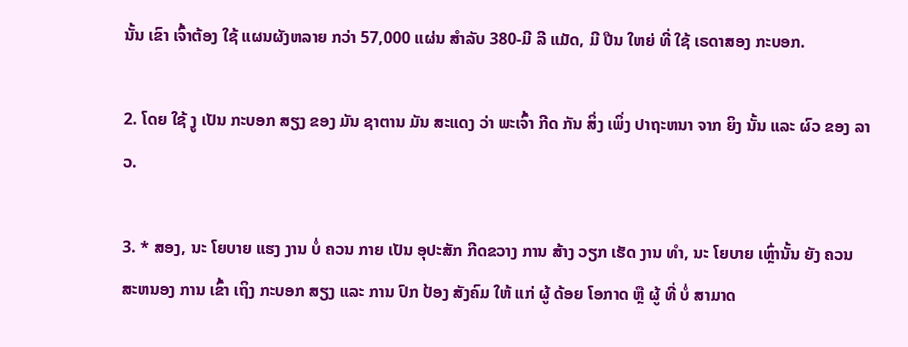ນັ້ນ ເຂົາ ເຈົ້າຕ້ອງ ໃຊ້ ແຜນຜັງຫລາຍ ກວ່າ 57,000 ແຜ່ນ ສໍາລັບ 380-ມີ ລີ ແມັດ, ມີ ປືນ ໃຫຍ່ ທີ່ ໃຊ້ ເຣດາສອງ ກະບອກ.

2. ໂດຍ ໃຊ້ ງູ ເປັນ ກະບອກ ສຽງ ຂອງ ມັນ ຊາຕານ ມັນ ສະແດງ ວ່າ ພະເຈົ້າ ກີດ ກັນ ສິ່ງ ເພິ່ງ ປາຖະຫນາ ຈາກ ຍິງ ນັ້ນ ແລະ ຜົວ ຂອງ ລາວ.

3. * ສອງ, ນະ ໂຍບາຍ ແຮງ ງານ ບໍ່ ຄວນ ກາຍ ເປັນ ອຸປະສັກ ກີດຂວາງ ການ ສ້າງ ວຽກ ເຮັດ ງານ ທໍາ, ນະ ໂຍບາຍ ເຫຼົ່ານັ້ນ ຍັງ ຄວນ ສະຫນອງ ການ ເຂົ້າ ເຖິງ ກະບອກ ສຽງ ແລະ ການ ປົກ ປ້ອງ ສັງຄົມ ໃຫ້ ແກ່ ຜູ້ ດ້ອຍ ໂອກາດ ຫຼື ຜູ້ ທີ່ ບໍ່ ສາມາດ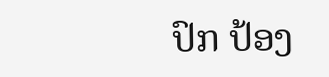ປົກ ປ້ອງ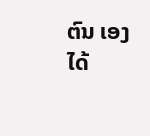ຕົນ ເອງ ໄດ້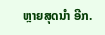ຫຼາຍສຸດນໍາ ອີກ.